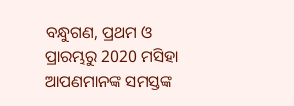ବନ୍ଧୁଗଣ, ପ୍ରଥମ ଓ ପ୍ରାରମ୍ଭରୁ 2020 ମସିହା ଆପଣମାନଙ୍କ ସମସ୍ତଙ୍କ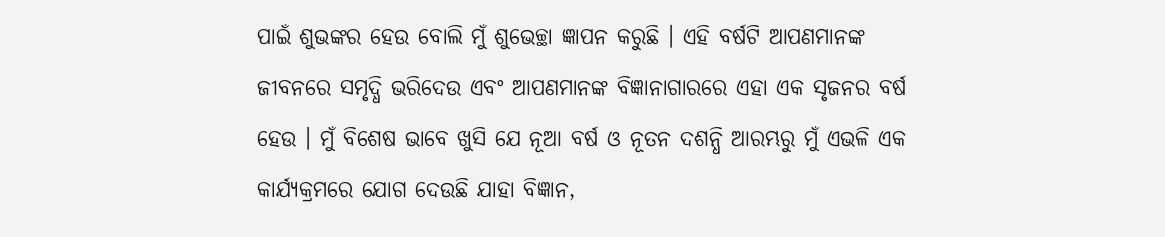ପାଇଁ ଶୁଭଙ୍କର ହେଉ ବୋଲି ମୁଁ ଶୁଭେଚ୍ଛା ଜ୍ଞାପନ କରୁଛି । ଏହି ବର୍ଷଟି ଆପଣମାନଙ୍କ ଜୀବନରେ ସମୃଦ୍ଧି ଭରିଦେଉ ଏବଂ ଆପଣମାନଙ୍କ ବିଜ୍ଞାନାଗାରରେ ଏହା ଏକ ସୃଜନର ବର୍ଷ ହେଉ । ମୁଁ ବିଶେଷ ଭାବେ ଖୁସି ଯେ ନୂଆ ବର୍ଷ ଓ ନୂତନ ଦଶନ୍ଧି ଆରମ୍ଭରୁ ମୁଁ ଏଭଳି ଏକ କାର୍ଯ୍ୟକ୍ରମରେ ଯୋଗ ଦେଉଛି ଯାହା ବିଜ୍ଞାନ,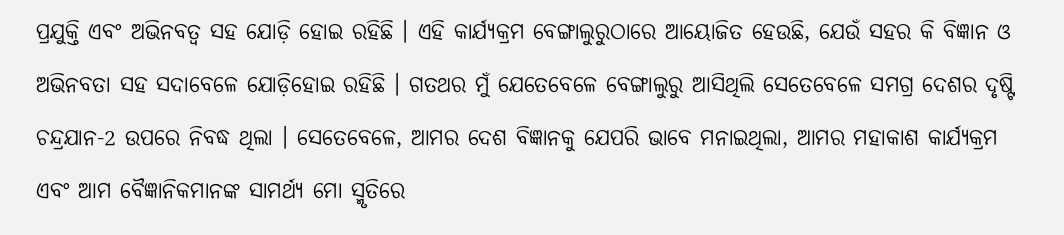ପ୍ରଯୁକ୍ତି ଏବଂ ଅଭିନବତ୍ୱ ସହ ଯୋଡ଼ି ହୋଇ ରହିଛି । ଏହି କାର୍ଯ୍ୟକ୍ରମ ବେଙ୍ଗାଲୁରୁଠାରେ ଆୟୋଜିତ ହେଉଛି, ଯେଉଁ ସହର କି ବିଜ୍ଞାନ ଓ ଅଭିନବତା ସହ ସଦାବେଳେ ଯୋଡ଼ିହୋଇ ରହିଛି । ଗତଥର ମୁଁ ଯେତେବେଳେ ବେଙ୍ଗାଲୁରୁ ଆସିଥିଲି ସେତେବେଳେ ସମଗ୍ର ଦେଶର ଦୃଷ୍ଟି ଚନ୍ଦ୍ରଯାନ-2 ଉପରେ ନିବଦ୍ଧ ଥିଲା । ସେତେବେଳେ, ଆମର ଦେଶ ବିଜ୍ଞାନକୁ ଯେପରି ଭାବେ ମନାଇଥିଲା, ଆମର ମହାକାଶ କାର୍ଯ୍ୟକ୍ରମ ଏବଂ ଆମ ବୈଜ୍ଞାନିକମାନଙ୍କ ସାମର୍ଥ୍ୟ ମୋ ସ୍ମୃତିରେ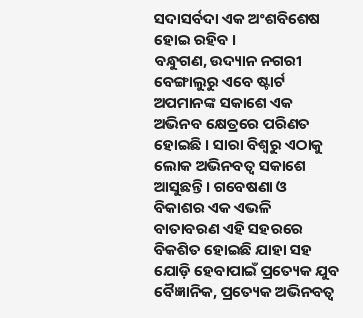ସଦାସର୍ବଦା ଏକ ଅଂଶବିଶେଷ ହୋଇ ରହିବ ।
ବନ୍ଧୁଗଣ, ଉଦ୍ୟାନ ନଗରୀ ବେଙ୍ଗାଲୁରୁ ଏବେ ଷ୍ଟାର୍ଟ ଅପମାନଙ୍କ ସକାଶେ ଏକ ଅଭିନବ କ୍ଷେତ୍ରରେ ପରିଣତ ହୋଇଛି । ସାରା ବିଶ୍ୱରୁ ଏଠାକୁ ଲୋକ ଅଭିନବତ୍ୱ ସକାଶେ ଆସୁଛନ୍ତି । ଗବେଷଣା ଓ ବିକାଶର ଏକ ଏଭଳି ବାତାବରଣ ଏହି ସହରରେ ବିକଶିତ ହୋଇଛି ଯାହା ସହ ଯୋଡ଼ି ହେବାପାଇଁ ପ୍ରତ୍ୟେକ ଯୁବ ବୈଜ୍ଞାନିକ, ପ୍ରତ୍ୟେକ ଅଭିନବତ୍ୱ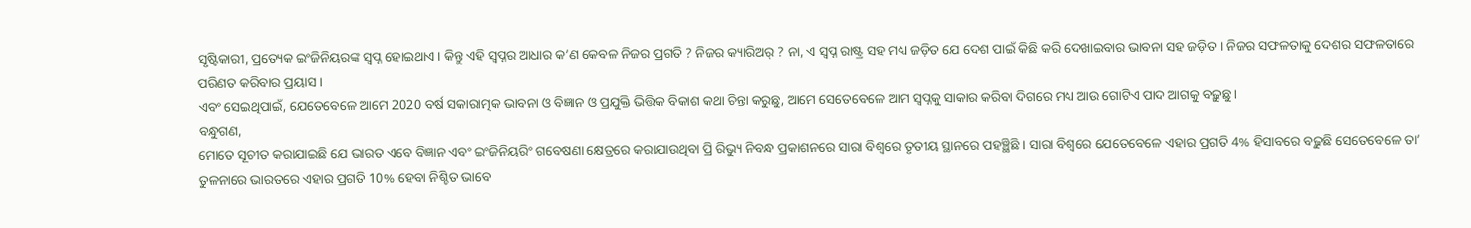ସୃଷ୍ଟିକାରୀ, ପ୍ରତ୍ୟେକ ଇଂଜିନିୟରଙ୍କ ସ୍ୱପ୍ନ ହୋଇଥାଏ । କିନ୍ତୁ ଏହି ସ୍ୱପ୍ନର ଆଧାର କ’ଣ କେବଳ ନିଜର ପ୍ରଗତି ? ନିଜର କ୍ୟାରିଅର୍ ? ନା, ଏ ସ୍ୱପ୍ନ ରାଷ୍ଟ୍ର ସହ ମଧ୍ୟ ଜଡ଼ିତ ଯେ ଦେଶ ପାଇଁ କିଛି କରି ଦେଖାଇବାର ଭାବନା ସହ ଜଡ଼ିତ । ନିଜର ସଫଳତାକୁ ଦେଶର ସଫଳତାରେ ପରିଣତ କରିବାର ପ୍ରୟାସ ।
ଏବଂ ସେଇଥିପାଇଁ, ଯେତେବେଳେ ଆମେ 2020 ବର୍ଷ ସକାରାତ୍ମକ ଭାବନା ଓ ବିଜ୍ଞାନ ଓ ପ୍ରଯୁକ୍ତି ଭିତ୍ତିକ ବିକାଶ କଥା ଚିନ୍ତା କରୁଛୁ, ଆମେ ସେତେବେଳେ ଆମ ସ୍ୱପ୍ନକୁ ସାକାର କରିବା ଦିଗରେ ମଧ୍ୟ ଆଉ ଗୋଟିଏ ପାଦ ଆଗକୁ ବଢ଼ୁଛୁ ।
ବନ୍ଧୁଗଣ,
ମୋତେ ସୂଚୀତ କରାଯାଇଛି ଯେ ଭାରତ ଏବେ ବିଜ୍ଞାନ ଏବଂ ଇଂଜିନିୟରିଂ ଗବେଷଣା କ୍ଷେତ୍ରରେ କରାଯାଉଥିବା ପ୍ରି ରିଭ୍ୟୁ ନିବନ୍ଧ ପ୍ରକାଶନରେ ସାରା ବିଶ୍ୱରେ ତୃତୀୟ ସ୍ଥାନରେ ପହଞ୍ଛିଛି । ସାରା ବିଶ୍ୱରେ ଯେତେବେଳେ ଏହାର ପ୍ରଗତି 4% ହିସାବରେ ବଢ଼ୁଛି ସେତେବେଳେ ତା’ ତୁଳନାରେ ଭାରତରେ ଏହାର ପ୍ରଗତି 10% ହେବା ନିଶ୍ଚିତ ଭାବେ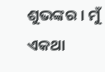ଶୁଭଙ୍କର । ମୁଁ ଏକଥା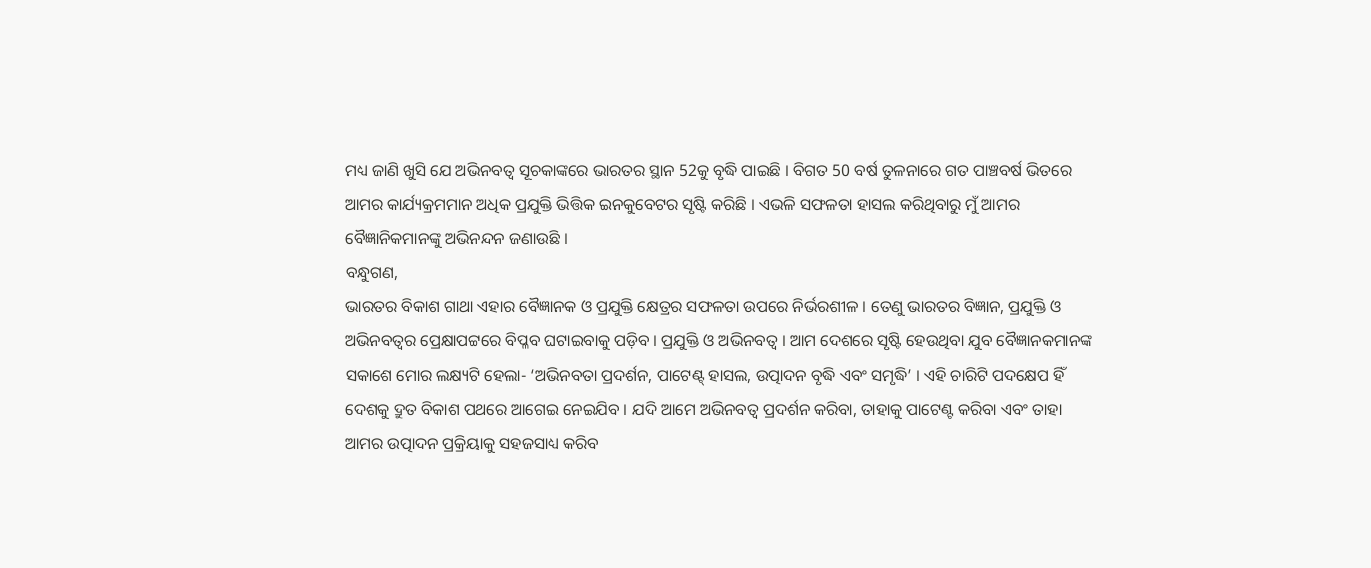ମଧ୍ୟ ଜାଣି ଖୁସି ଯେ ଅଭିନବତ୍ୱ ସୂଚକାଙ୍କରେ ଭାରତର ସ୍ଥାନ 52କୁ ବୃଦ୍ଧି ପାଇଛି । ବିଗତ 50 ବର୍ଷ ତୁଳନାରେ ଗତ ପାଞ୍ଚବର୍ଷ ଭିତରେ ଆମର କାର୍ଯ୍ୟକ୍ରମମାନ ଅଧିକ ପ୍ରଯୁକ୍ତି ଭିତ୍ତିକ ଇନକୁବେଟର ସୃଷ୍ଟି କରିଛି । ଏଭଳି ସଫଳତା ହାସଲ କରିଥିବାରୁ ମୁଁ ଆମର ବୈଜ୍ଞାନିକମାନଙ୍କୁ ଅଭିନନ୍ଦନ ଜଣାଉଛି ।
ବନ୍ଧୁଗଣ,
ଭାରତର ବିକାଶ ଗାଥା ଏହାର ବୈଜ୍ଞାନକ ଓ ପ୍ରଯୁକ୍ତି କ୍ଷେତ୍ରର ସଫଳତା ଉପରେ ନିର୍ଭରଶୀଳ । ତେଣୁ ଭାରତର ବିଜ୍ଞାନ, ପ୍ରଯୁକ୍ତି ଓ ଅଭିନବତ୍ୱର ପ୍ରେକ୍ଷାପଟ୍ଟରେ ବିପ୍ଳବ ଘଟାଇବାକୁ ପଡ଼ିବ । ପ୍ରଯୁକ୍ତି ଓ ଅଭିନବତ୍ୱ । ଆମ ଦେଶରେ ସୃଷ୍ଟି ହେଉଥିବା ଯୁବ ବୈଜ୍ଞାନକମାନଙ୍କ ସକାଶେ ମୋର ଲକ୍ଷ୍ୟଟି ହେଲା- ‘ଅଭିନବତା ପ୍ରଦର୍ଶନ, ପାଟେଣ୍ଟ୍ ହାସଲ, ଉତ୍ପାଦନ ବୃଦ୍ଧି ଏବଂ ସମୃଦ୍ଧି’ । ଏହି ଚାରିଟି ପଦକ୍ଷେପ ହିଁ ଦେଶକୁ ଦ୍ରୁତ ବିକାଶ ପଥରେ ଆଗେଇ ନେଇଯିବ । ଯଦି ଆମେ ଅଭିନବତ୍ୱ ପ୍ରଦର୍ଶନ କରିବା, ତାହାକୁ ପାଟେଣ୍ଟ କରିବା ଏବଂ ତାହା ଆମର ଉତ୍ପାଦନ ପ୍ରକ୍ରିୟାକୁ ସହଜସାଧ୍ୟ କରିବ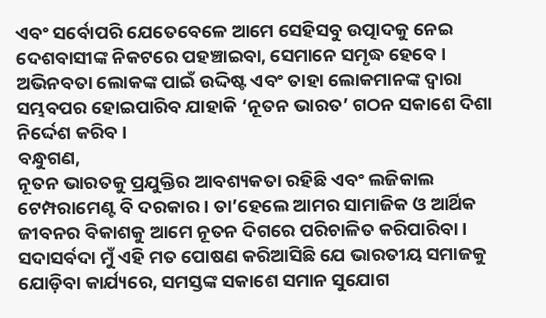ଏବଂ ସର୍ବୋପରି ଯେତେବେଳେ ଆମେ ସେହିସବୁ ଉତ୍ପାଦକୁ ନେଇ ଦେଶବାସୀଙ୍କ ନିକଟରେ ପହଞ୍ଚାଇବା, ସେମାନେ ସମୃଦ୍ଧ ହେବେ । ଅଭିନବତା ଲୋକଙ୍କ ପାଇଁ ଉଦ୍ଦିଷ୍ଟ ଏବଂ ତାହା ଲୋକମାନଙ୍କ ଦ୍ୱାରା ସମ୍ଭବପର ହୋଇପାରିବ ଯାହାକି ‘ନୂତନ ଭାରତ’ ଗଠନ ସକାଶେ ଦିଶା ନିର୍ଦ୍ଦେଶ କରିବ ।
ବନ୍ଧୁଗଣ,
ନୂତନ ଭାରତକୁ ପ୍ରଯୁକ୍ତିର ଆବଶ୍ୟକତା ରହିଛି ଏବଂ ଲଜିକାଲ ଟେମ୍ପରାମେଣ୍ଟ ବି ଦରକାର । ତା’ହେଲେ ଆମର ସାମାଜିକ ଓ ଆର୍ଥିକ ଜୀବନର ବିକାଶକୁ ଆମେ ନୂତନ ଦିଗରେ ପରିଚାଳିତ କରିପାରିବା । ସଦାସର୍ବଦା ମୁଁ ଏହି ମତ ପୋଷଣ କରିଆସିଛି ଯେ ଭାରତୀୟ ସମାଜକୁ ଯୋଡ଼ିବା କାର୍ଯ୍ୟରେ, ସମସ୍ତଙ୍କ ସକାଶେ ସମାନ ସୁଯୋଗ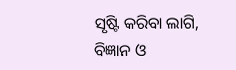ସୃଷ୍ଟି କରିବା ଲାଗି, ବିଜ୍ଞାନ ଓ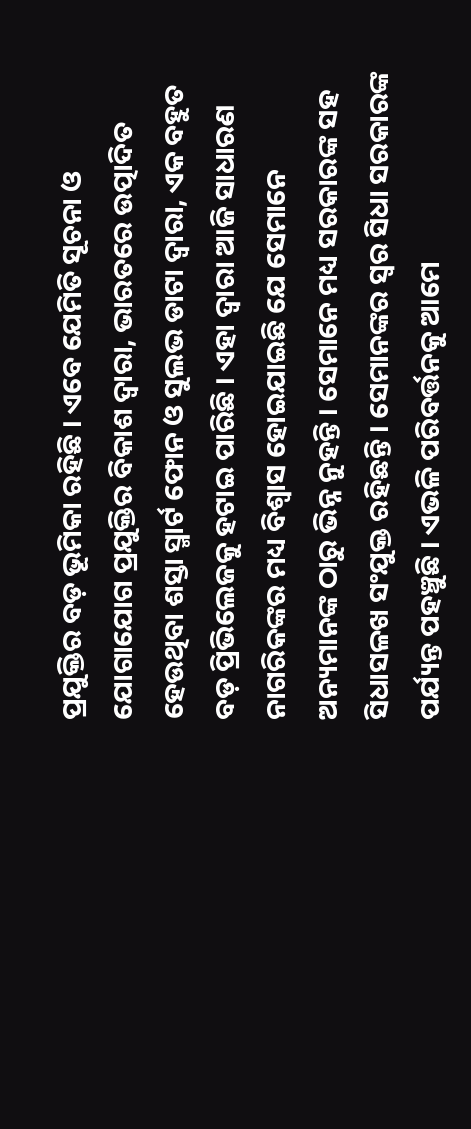ପ୍ରଯୁକ୍ତିର ବଡ଼ ଭୂମିକା ରହିଛି । ଏବେ ଯେମିତି ସୂଚନା ଓ ଯୋଗାଯୋଗ ପ୍ରଯୁକ୍ତିର ବିକାଶ ଦ୍ୱାରା, ଭାରତରେ ଉତ୍ପାଦିତ ହେଉଥିବା ଶସ୍ତା ସ୍ମାର୍ଟ ଫୋନ ଓ ସୁଲଭ ଡାଟା ଦ୍ୱାରା, ଏକ ବହୁତ ବଡ଼ ପ୍ରିଭିଲେଜକୁ ହଟାଇ ପାରିଛି । ଏହା ଦ୍ୱାରା ଆଜି ସାଧାରଣ ନାଗରିକଙ୍କର ମଧ୍ୟ ବିଶ୍ୱାସ ହୋଇଯାଇଛି ଯେ ସେମାନେ ଅନ୍ୟମାନଙ୍କ ଠାରୁ ଭିନ୍ନ ନୁହନ୍ତି । ସେମାନେ ମଧ୍ୟ ସରକାରଙ୍କ ସହ ସିଧାସଳଖ ସଂଯୁକ୍ତ ରହିଛନ୍ତି । ସେମାନଙ୍କର ସ୍ୱର ସିଧା ସରକାରଙ୍କ ପର୍ଯ୍ୟନ୍ତ ପହଞ୍ଚୁଛି । ଏଭଳି ପରିବର୍ତ୍ତନକୁ ଆମେ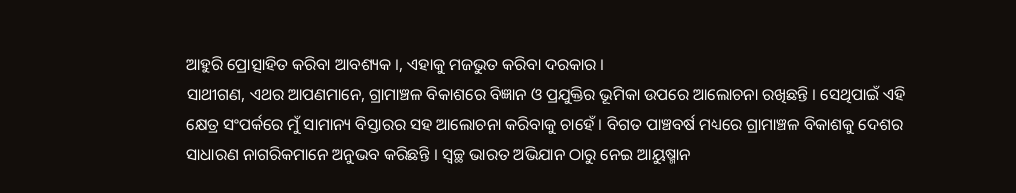ଆହୁରି ପ୍ରୋତ୍ସାହିତ କରିବା ଆବଶ୍ୟକ ।, ଏହାକୁ ମଜଭୁତ କରିବା ଦରକାର ।
ସାଥୀଗଣ, ଏଥର ଆପଣମାନେ, ଗ୍ରାମାଞ୍ଚଳ ବିକାଶରେ ବିଜ୍ଞାନ ଓ ପ୍ରଯୁକ୍ତିର ଭୂମିକା ଉପରେ ଆଲୋଚନା ରଖିଛନ୍ତି । ସେଥିପାଇଁ ଏହି କ୍ଷେତ୍ର ସଂପର୍କରେ ମୁଁ ସାମାନ୍ୟ ବିସ୍ତାରର ସହ ଆଲୋଚନା କରିବାକୁ ଚାହେଁ । ବିଗତ ପାଞ୍ଚବର୍ଷ ମଧ୍ୟରେ ଗ୍ରାମାଞ୍ଚଳ ବିକାଶକୁ ଦେଶର ସାଧାରଣ ନାଗରିକମାନେ ଅନୁଭବ କରିଛନ୍ତି । ସ୍ୱଚ୍ଛ ଭାରତ ଅଭିଯାନ ଠାରୁ ନେଇ ଆୟୁଷ୍ମାନ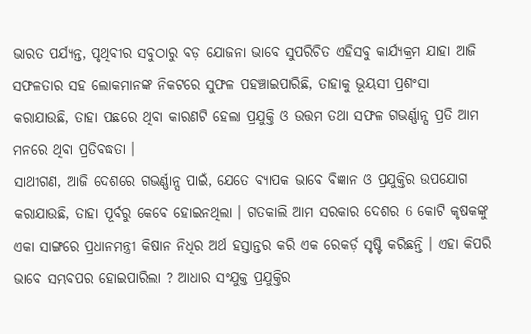ଭାରତ ପର୍ଯ୍ୟନ୍ତ, ପୃଥିବୀର ସବୁଠାରୁ ବଡ଼ ଯୋଜନା ଭାବେ ସୁପରିଚିତ ଏହିସବୁ କାର୍ଯ୍ୟକ୍ରମ ଯାହା ଆଜି ସଫଳତାର ସହ ଲୋକମାନଙ୍କ ନିକଟରେ ସୁଫଳ ପହଞ୍ଚାଇପାରିଛି, ତାହାକୁ ଭୂୟସୀ ପ୍ରଶଂସା କରାଯାଉଛି, ତାହା ପଛରେ ଥିବା କାରଣଟି ହେଲା ପ୍ରଯୁକ୍ତି ଓ ଉତ୍ତମ ତଥା ସଫଳ ଗଭର୍ଣ୍ଣାନ୍ସ ପ୍ରତି ଆମ ମନରେ ଥିବା ପ୍ରତିବଦ୍ଧତା ।
ସାଥୀଗଣ, ଆଜି ଦେଶରେ ଗଭର୍ଣ୍ଣାନ୍ସ ପାଇଁ, ଯେତେ ବ୍ୟାପକ ଭାବେ ବିଜ୍ଞାନ ଓ ପ୍ରଯୁକ୍ତିର ଉପଯୋଗ କରାଯାଉଛି, ତାହା ପୂର୍ବରୁ କେବେ ହୋଇନଥିଲା । ଗତକାଲି ଆମ ସରକାର ଦେଶର 6 କୋଟି କୃଷକଙ୍କୁ ଏକା ସାଙ୍ଗରେ ପ୍ରଧାନମନ୍ତ୍ରୀ କିଷାନ ନିଧିର ଅର୍ଥ ହସ୍ତାନ୍ତର କରି ଏକ ରେକର୍ଡ଼ ସୃଷ୍ଟି କରିଛନ୍ତି । ଏହା କିପରି ଭାବେ ସମ୍ଭବପର ହୋଇପାରିଲା ? ଆଧାର ସଂଯୁକ୍ତ ପ୍ରଯୁକ୍ତିର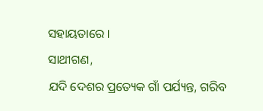ସହାୟତାରେ ।
ସାଥୀଗଣ,
ଯଦି ଦେଶର ପ୍ରତ୍ୟେକ ଗାଁ ପର୍ଯ୍ୟନ୍ତ, ଗରିବ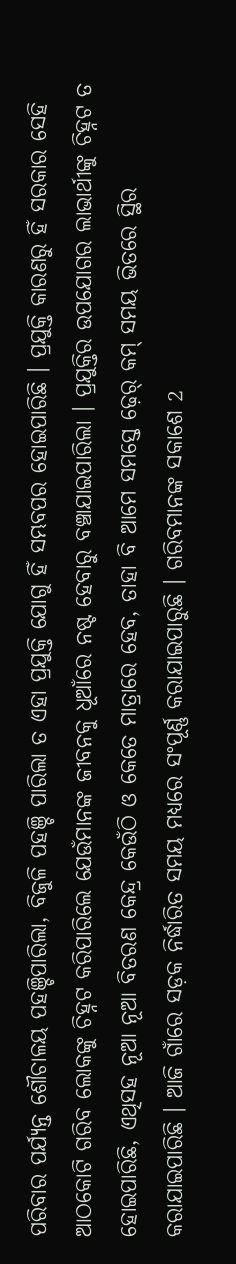ପରିବାର ପର୍ଯ୍ୟନ୍ତ ଶୌଚାଳୟ ପହଞ୍ଚିପାରିଲା, ବିଜୁଳି ପହଞ୍ଚି ପାରିଲା ତ ଏହା ପ୍ରଯୁକ୍ତି ଯୋଗୁ ହିଁ ସମ୍ଭବପର ହୋଇପାରିଛି । ପ୍ରଯୁକ୍ତି କାରଣରୁ ହିଁ ସରକାର ସେହି ଆଠକୋଟି ଗରିବ ଲୋକଙ୍କୁ ଚିହ୍ନଟ କରିପାରିଲେ ଯେଉଁମାନଙ୍କ ଜୀବନକୁ ଧୂଆଁରେ ନଷ୍ଟ ହେବାରୁ ବଞ୍ଚାଯାଇପାରିଲା । ପ୍ରଯୁକ୍ତିର ଉପଯୋଗର ଲାଭାର୍ଥୀଙ୍କୁ ଚିହ୍ନଟ ତ ହୋଇପାରିଛି, ଏଥିସହ ନୂଆ ନୂଆ ବିତରଣ କେନ୍ଦ୍ର କେଉଁଠି ଓ କେତେ ମାତ୍ରାରେ ହେବ, ତାହା ବି ଆମେ ସମସ୍ତେ ଢ଼େର୍ କମ୍ ସମୟ ଭିତରେ ସ୍ଥିର କରାଯାଇପାରିଛି । ଆଜି ଗାଁରେ ସଡ଼କ ନିର୍ଦ୍ଧାରିତ ସମୟ ମଧ୍ୟରେ ସଂପୂର୍ଣ୍ଣ କରାଯାଇପାରୁଛି । ଗରିବମାନଙ୍କ ସକାଶେ 2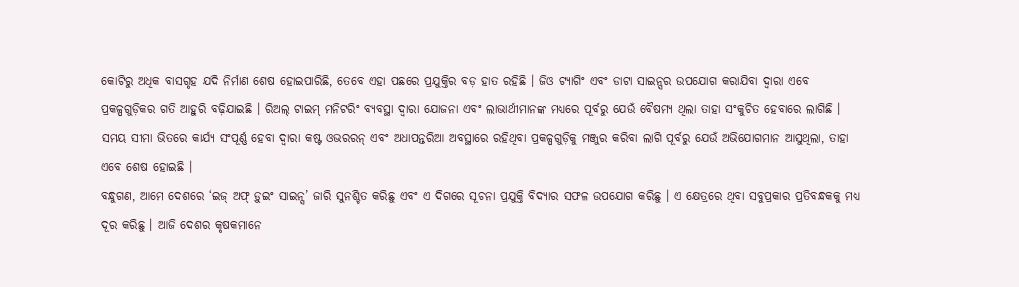କୋଟିରୁ ଅଧିକ ବାସଗୃହ ଯଦି ନିର୍ମାଣ ଶେଷ ହୋଇପାରିଛି, ତେବେ ଏହା ପଛରେ ପ୍ରଯୁକ୍ତିର ବଡ଼ ହାତ ରହିଛି । ଜିଓ ଟ୍ୟାଗିଂ ଏବଂ ଡାଟା ସାଇନ୍ସର ଉପଯୋଗ କରାଯିବା ଦ୍ୱାରା ଏବେ ପ୍ରକଳ୍ପଗୁଡ଼ିକର ଗତି ଆହୁରି ବଢ଼ିଯାଇଛି । ରିଅଲ୍ ଟାଇମ୍ ମନିଟରିଂ ବ୍ୟବସ୍ଥା ଦ୍ୱାରା ଯୋଜନା ଏବଂ ଲାଭାର୍ଥୀମାନଙ୍କ ମଧ୍ୟରେ ପୂର୍ବରୁ ଯେଉଁ ବୈଷମ୍ୟ ଥିଲା ତାହା ସଂକୁଚିତ ହେବାରେ ଲାଗିଛି । ସମୟ ସୀମା ଭିତରେ କାର୍ଯ୍ୟ ସଂପୂର୍ଣ୍ଣ ହେବା ଦ୍ୱାରା କଷ୍ଟ ଓଭରରନ୍ ଏବଂ ଅଧାପନ୍ତରିଆ ଅବସ୍ଥାରେ ରହିଥିବା ପ୍ରକଳ୍ପଗୁଡ଼ିକୁ ମଞ୍ଜୁର କରିବା ଲାଗି ପୂର୍ବରୁ ଯେଉଁ ଅଭିଯୋଗମାନ ଆସୁଥିଲା, ତାହା ଏବେ ଶେଷ ହୋଇଛି ।
ବନ୍ଧୁଗଣ, ଆମେ ଦେଶରେ ‘ଇଜ୍ ଅଫ୍ ଡ଼ୁଇଂ ସାଇନ୍ସ’ ଜାରି ସୁନଶ୍ଚିତ କରିଛୁ ଏବଂ ଏ ଦିଗରେ ସୂଚନା ପ୍ରଯୁକ୍ତି ବିଦ୍ୟାର ସଫଳ ଉପଯୋଗ କରିଛୁ । ଏ କ୍ଷେତ୍ରରେ ଥିବା ସବୁପ୍ରକାର ପ୍ରତିବନ୍ଧକକୁ ମଧ୍ୟ ଦୂର କରିଛୁ । ଆଜି ଦେଶର କୃଷକମାନେ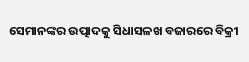ସେମାନଙ୍କର ଉତ୍ପାଦକୁ ସିଧାସଳଖ ବଜାରରେ ବିକ୍ରୀ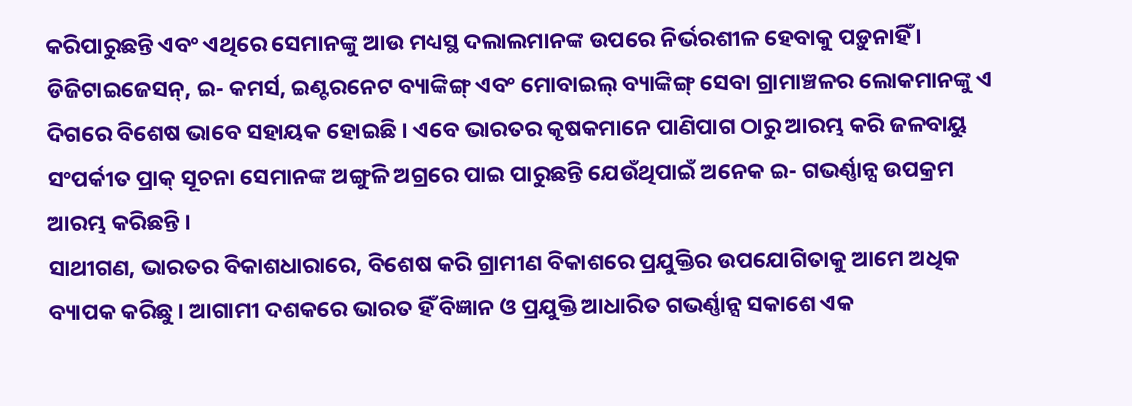କରିପାରୁଛନ୍ତି ଏବଂ ଏଥିରେ ସେମାନଙ୍କୁ ଆଉ ମଧ୍ୟସ୍ଥ ଦଲାଲମାନଙ୍କ ଉପରେ ନିର୍ଭରଶୀଳ ହେବାକୁ ପଡ଼ୁନାହିଁ । ଡିଜିଟାଇଜେସନ୍, ଇ- କମର୍ସ, ଇଣ୍ଟରନେଟ ବ୍ୟାଙ୍କିଙ୍ଗ୍ ଏବଂ ମୋବାଇଲ୍ ବ୍ୟାଙ୍କିଙ୍ଗ୍ ସେବା ଗ୍ରାମାଞ୍ଚଳର ଲୋକମାନଙ୍କୁ ଏ ଦିଗରେ ବିଶେଷ ଭାବେ ସହାୟକ ହୋଇଛି । ଏବେ ଭାରତର କୃଷକମାନେ ପାଣିପାଗ ଠାରୁ ଆରମ୍ଭ କରି ଜଳବାୟୁ ସଂପର୍କୀତ ପ୍ରାକ୍ ସୂଚନା ସେମାନଙ୍କ ଅଙ୍ଗୁଳି ଅଗ୍ରରେ ପାଇ ପାରୁଛନ୍ତି ଯେଉଁଥିପାଇଁ ଅନେକ ଇ- ଗଭର୍ଣ୍ଣାନ୍ସ ଉପକ୍ରମ ଆରମ୍ଭ କରିଛନ୍ତି ।
ସାଥୀଗଣ, ଭାରତର ବିକାଶଧାରାରେ, ବିଶେଷ କରି ଗ୍ରାମୀଣ ବିକାଶରେ ପ୍ରଯୁକ୍ତିର ଉପଯୋଗିତାକୁ ଆମେ ଅଧିକ ବ୍ୟାପକ କରିଛୁ । ଆଗାମୀ ଦଶକରେ ଭାରତ ହିଁ ବିଜ୍ଞାନ ଓ ପ୍ରଯୁକ୍ତି ଆଧାରିତ ଗଭର୍ଣ୍ଣାନ୍ସ ସକାଶେ ଏକ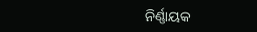ନିର୍ଣ୍ଣାୟକ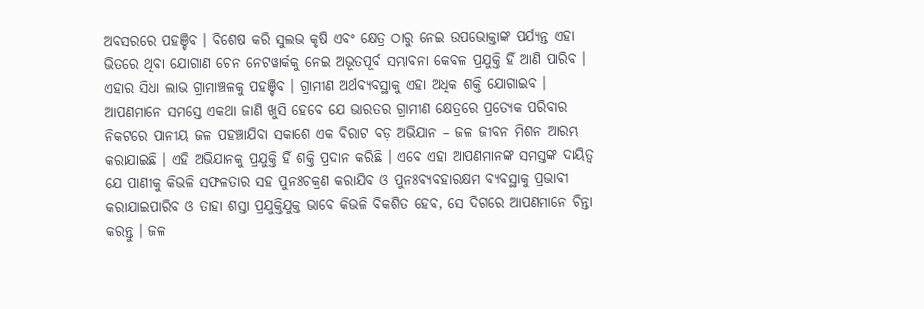ଅବସରରେ ପହଞ୍ଚିବ । ବିଶେଷ କରି ସୁଲଭ କୃଷି ଏବଂ କ୍ଷେତ୍ର ଠାରୁ ନେଇ ଉପଭୋକ୍ତାଙ୍କ ପର୍ଯ୍ୟନ୍ତ ଏହା ଭିତରେ ଥିବା ଯୋଗାଣ ଚେନ ନେଟୱାର୍କକୁ ନେଇ ଅଭୂତପୂର୍ବ ସମ୍ଭାବନା କେବଳ ପ୍ରଯୁକ୍ତି ହିଁ ଆଣି ପାରିବ । ଏହାର ସିଧା ଲାଭ ଗ୍ରାମାଞ୍ଚଳକୁ ପହଞ୍ଚିବ । ଗ୍ରାମୀଣ ଅର୍ଥବ୍ୟବସ୍ଥାକୁ ଏହା ଅଧିକ ଶକ୍ତି ଯୋଗାଇବ । ଆପଣମାନେ ସମସ୍ତେ ଏକଥା ଜାଣି ଖୁସି ହେବେ ଯେ ଭାରତର ଗ୍ରାମୀଣ କ୍ଷେତ୍ରରେ ପ୍ରତ୍ୟେକ ପରିବାର ନିକଟରେ ପାନୀୟ ଜଳ ପହଞ୍ଚାଯିବା ସକାଶେ ଏକ ବିରାଟ ବଡ଼ ଅଭିଯାନ – ଜଳ ଜୀବନ ମିଶନ ଆରମ୍ଭ କରାଯାଇଛି । ଏହି ଅଭିଯାନକୁ ପ୍ରଯୁକ୍ତି ହିଁ ଶକ୍ତି ପ୍ରଦାନ କରିଛି । ଏବେ ଏହା ଆପଣମାନଙ୍କ ସମସ୍ତଙ୍କ ଦାୟିତ୍ୱ ଯେ ପାଣୀକୁ କିଭଳି ସଫଳତାର ସହ ପୁନଃଚକ୍ରଣ କରାଯିବ ଓ ପୁନଃବ୍ୟବହାରକ୍ଷମ ବ୍ୟବସ୍ଥାକୁ ପ୍ରଭାବୀ କରାଯାଇପାରିବ ଓ ତାହା ଶସ୍ତା ପ୍ରଯୁକ୍ତିଯୁକ୍ତ ଭାବେ କିଭଳି ବିକଶିତ ହେବ, ସେ ଦିଗରେ ଆପଣମାନେ ଚିନ୍ତା କରନ୍ତୁ । ଜଳ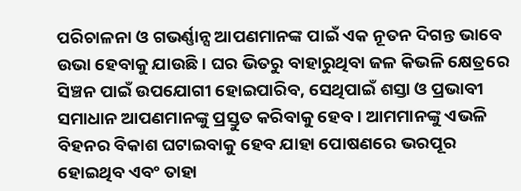ପରିଚାଳନା ଓ ଗଭର୍ଣ୍ଣାନ୍ସ ଆପଣମାନଙ୍କ ପାଇଁ ଏକ ନୂତନ ଦିଗନ୍ତ ଭାବେ ଉଭା ହେବାକୁ ଯାଉଛି । ଘର ଭିତରୁ ବାହାରୁଥିବା ଜଳ କିଭଳି କ୍ଷେତ୍ରରେ ସିଞ୍ଚନ ପାଇଁ ଉପଯୋଗୀ ହୋଇପାରିବ, ସେଥିପାଇଁ ଶସ୍ତା ଓ ପ୍ରଭାବୀ ସମାଧାନ ଆପଣମାନଙ୍କୁ ପ୍ରସ୍ତୁତ କରିବାକୁ ହେବ । ଆମମାନଙ୍କୁ ଏଭଳି ବିହନର ବିକାଶ ଘଟାଇବାକୁ ହେବ ଯାହା ପୋଷଣରେ ଭରପୂର ହୋଇଥିବ ଏବଂ ତାହା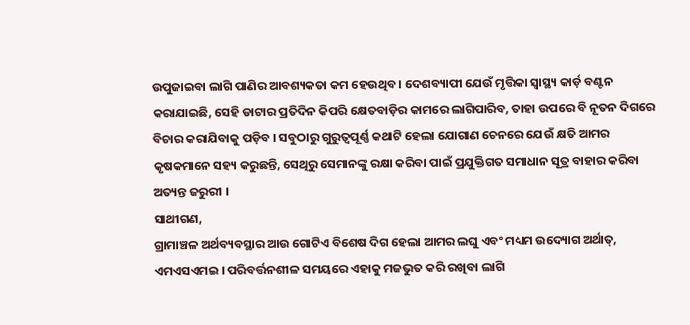ଉପୁଜାଇବା ଲାଗି ପାଣିର ଆବଶ୍ୟକତା କମ ହେଉଥିବ । ଦେଶବ୍ୟାପୀ ଯେଉଁ ମୃତ୍ତିକା ସ୍ୱାସ୍ଥ୍ୟ କାର୍ଡ଼ ବଣ୍ଟନ କରାଯାଇଛି, ସେହି ଡାଟାର ପ୍ରତିଦିନ କିପରି କ୍ଷେତବାଡ଼ିର କାମରେ ଲାଗିପାରିବ, ତାହା ଉପରେ ବି ନୂତନ ଦିଗରେ ବିଚାର କରାଯିବାକୁ ପଡ଼ିବ । ସବୁଠାରୁ ଗୁରୁତ୍ୱପୂର୍ଣ୍ଣ କଥାଟି ହେଲା ଯୋଗାଣ ଚେନରେ ଯେଉଁ କ୍ଷତି ଆମର କୃଷକମାନେ ସହ୍ୟ କରୁଛନ୍ତି, ସେଥିରୁ ସେମାନଙ୍କୁ ରକ୍ଷା କରିବା ପାଇଁ ପ୍ରଯୁକ୍ତିଗତ ସମାଧାନ ସୂତ୍ର ବାହାର କରିବା ଅତ୍ୟନ୍ତ ଜରୁରୀ ।
ସାଥୀଗଣ,
ଗ୍ରାମାଞ୍ଚଳ ଅର୍ଥବ୍ୟବସ୍ଥାର ଆଉ ଗୋଟିଏ ବିଶେଷ ଦିଗ ହେଲା ଆମର ଲଘୁ ଏବଂ ମଧ୍ୟମ ଉଦ୍ୟୋଗ ଅର୍ଥାତ୍, ଏମଏସଏମଇ । ପରିବର୍ତ୍ତନଶୀଳ ସମୟରେ ଏହାକୁ ମଜଭୁତ କରି ରଖିବା ଲାଗି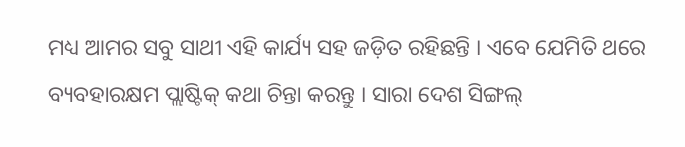ମଧ୍ୟ ଆମର ସବୁ ସାଥୀ ଏହି କାର୍ଯ୍ୟ ସହ ଜଡ଼ିତ ରହିଛନ୍ତି । ଏବେ ଯେମିତି ଥରେ ବ୍ୟବହାରକ୍ଷମ ପ୍ଲାଷ୍ଟିକ୍ କଥା ଚିନ୍ତା କରନ୍ତୁ । ସାରା ଦେଶ ସିଙ୍ଗଲ୍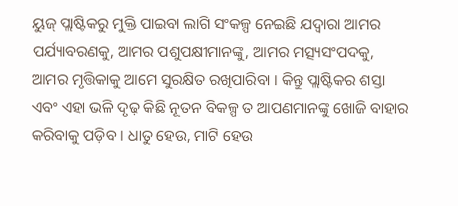ୟୁଜ୍ ପ୍ଲାଷ୍ଟିକରୁ ମୁକ୍ତି ପାଇବା ଲାଗି ସଂକଳ୍ପ ନେଇଛି ଯଦ୍ୱାରା ଆମର ପର୍ଯ୍ୟାବରଣକୁ, ଆମର ପଶୁପକ୍ଷୀମାନଙ୍କୁ, ଆମର ମତ୍ସ୍ୟସଂପଦକୁ, ଆମର ମୃତ୍ତିକାକୁ ଆମେ ସୁରକ୍ଷିତ ରଖିପାରିବା । କିନ୍ତୁ ପ୍ଲାଷ୍ଟିକର ଶସ୍ତା ଏବଂ ଏହା ଭଳି ଦୃଢ଼ କିଛି ନୂତନ ବିକଳ୍ପ ତ ଆପଣମାନଙ୍କୁ ଖୋଜି ବାହାର କରିବାକୁ ପଡ଼ିବ । ଧାତୁ ହେଉ, ମାଟି ହେଉ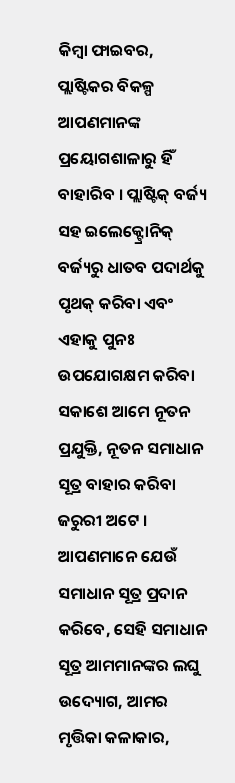କିମ୍ବା ଫାଇବର, ପ୍ଲାଷ୍ଟିକର ବିକଳ୍ପ ଆପଣମାନଙ୍କ ପ୍ରୟୋଗଶାଳାରୁ ହିଁ ବାହାରିବ । ପ୍ଲାଷ୍ଟିକ୍ ବର୍ଜ୍ୟ ସହ ଇଲେକ୍ଟ୍ରୋନିକ୍ ବର୍ଜ୍ୟରୁ ଧାତବ ପଦାର୍ଥକୁ ପୃଥକ୍ କରିବା ଏବଂ ଏହାକୁ ପୁନଃ ଉପଯୋଗକ୍ଷମ କରିବା ସକାଶେ ଆମେ ନୂତନ ପ୍ରଯୁକ୍ତି, ନୂତନ ସମାଧାନ ସୂତ୍ର ବାହାର କରିବା ଜରୁରୀ ଅଟେ ।
ଆପଣମାନେ ଯେଉଁ ସମାଧାନ ସୂତ୍ର ପ୍ରଦାନ କରିବେ, ସେହି ସମାଧାନ ସୂତ୍ର ଆମମାନଙ୍କର ଲଘୁ ଉଦ୍ୟୋଗ, ଆମର ମୃତ୍ତିକା କଳାକାର,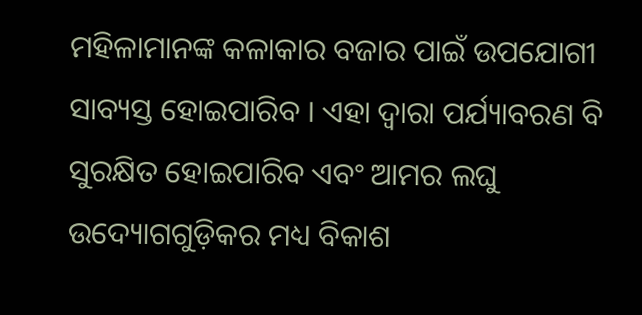ମହିଳାମାନଙ୍କ କଳାକାର ବଜାର ପାଇଁ ଉପଯୋଗୀ ସାବ୍ୟସ୍ତ ହୋଇପାରିବ । ଏହା ଦ୍ୱାରା ପର୍ଯ୍ୟାବରଣ ବି ସୁରକ୍ଷିତ ହୋଇପାରିବ ଏବଂ ଆମର ଲଘୁ ଉଦ୍ୟୋଗଗୁଡ଼ିକର ମଧ୍ୟ ବିକାଶ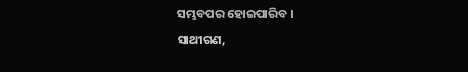ସମ୍ଭବପର ହୋଇପାରିବ ।
ସାଥୀଗଣ,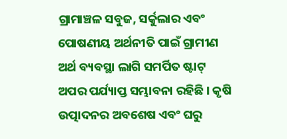ଗ୍ରାମାଞ୍ଚଳ ସବୁଜ, ସର୍କୁଲାର ଏବଂ ପୋଷଣୀୟ ଅର୍ଥନୀତି ପାଇଁ ଗ୍ରାମୀଣ ଅର୍ଥ ବ୍ୟବସ୍ଥା ଲାଗି ସମର୍ପିତ ଷ୍ଟାଟ୍ ଅପର ପର୍ଯ୍ୟାପ୍ତ ସମ୍ଭାବନା ରହିଛି । କୃଷି ଉତ୍ପାଦନର ଅବଶେଷ ଏବଂ ଘରୁ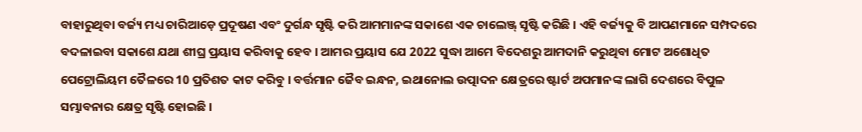ବାହାରୁଥିବା ବର୍ଜ୍ୟ ମଧ୍ୟ ଚାରିଆଡ଼େ ପ୍ରଦୂଷଣ ଏବଂ ଦୁର୍ଗନ୍ଧ ସୃଷ୍ଟି କରି ଆମମାନଙ୍କ ସକାଶେ ଏକ ଚାଲେଞ୍ଜ୍ ସୃଷ୍ଟି କରିଛି । ଏହି ବର୍ଜ୍ୟକୁ ବି ଆପଣମାନେ ସମ୍ପଦରେ ବଦଳାଇବା ସକାଶେ ଯଥା ଶୀଘ୍ର ପ୍ରୟାସ କରିବାକୁ ହେବ । ଆମର ପ୍ରୟାସ ଯେ 2022 ସୁଦ୍ଧା ଆମେ ବିଦେଶରୁ ଆମଦାନି କରୁଥିବା ମୋଟ ଅଶୋଧିତ ପେଟ୍ରୋଲିୟମ ତୈଳରେ 10 ପ୍ରତିଶତ କାଟ କରିବୁ । ବର୍ତ୍ତମାନ ଜୈବ ଇନ୍ଧନ, ଇଥାନୋଲ ଉତ୍ପାଦନ କ୍ଷେତ୍ରରେ ଷ୍ଟାର୍ଟ ଅପମାନଙ୍କ ଲାଗି ଦେଶରେ ବିପୁଳ ସମ୍ଭାବନାର କ୍ଷେତ୍ର ସୃଷ୍ଟି ହୋଇଛି ।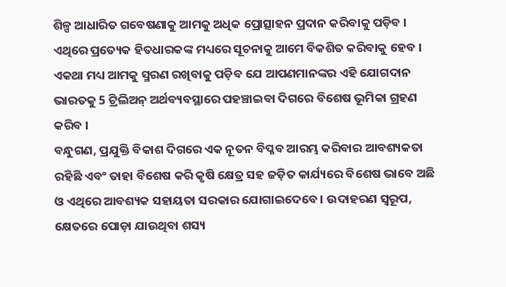ଶିଳ୍ପ ଆଧାରିତ ଗବେଷଣାକୁ ଆମକୁ ଅଧିକ ପ୍ରୋତ୍ସାହନ ପ୍ରଦାନ କରିବାକୁ ପଡ଼ିବ । ଏଥିରେ ପ୍ରତ୍ୟେକ ହିତଧାରକଙ୍କ ମଧ୍ୟରେ ସୂଚନାକୁ ଆମେ ବିକଶିତ କରିବାକୁ ହେବ । ଏକଥା ମଧ୍ୟ ଆମକୁ ସ୍ମରଣ ରଖିବାକୁ ପଡ଼ିବ ଯେ ଆପଣମାନଙ୍କର ଏହି ଯୋଗଦାନ ଭାରତକୁ 5 ଟ୍ରିଲିଅନ୍ ଅର୍ଥବ୍ୟବସ୍ଥାରେ ପହଞ୍ଚାଇବା ଦିଗରେ ବିଶେଷ ଭୂମିକା ଗ୍ରହଣ କରିବ ।
ବନ୍ଧୁଗଣ, ପ୍ରଯୁକ୍ତି ବିକାଶ ଦିଗରେ ଏକ ନୂତନ ବିପ୍ଳବ ଆରମ୍ଭ କରିବାର ଆବଶ୍ୟକତା ରହିଛି ଏବଂ ତାହା ବିଶେଷ କରି କୃଷି କ୍ଷେତ୍ର ସହ ଜଡ଼ିତ କାର୍ଯ୍ୟରେ ବିଶେଷ ଭାବେ ଅଛି ଓ ଏଥିରେ ଆବଶ୍ୟକ ସହାୟତା ସରକାର ଯୋଗାଇଦେବେ । ଉଦାହରଣ ସ୍ୱରୂପ, କ୍ଷେତରେ ପୋଡ଼ା ଯାଉଥିବା ଶସ୍ୟ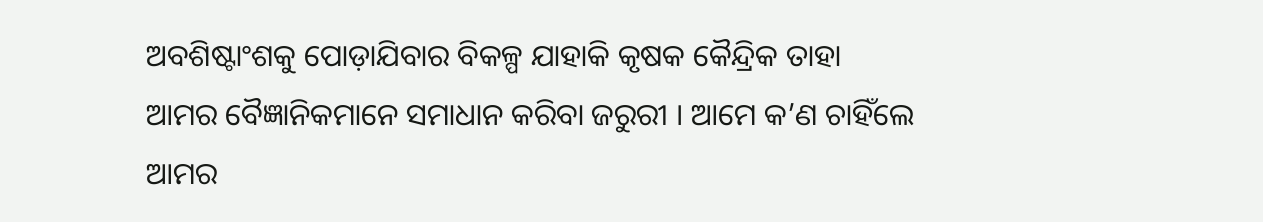ଅବଶିଷ୍ଟାଂଶକୁ ପୋଡ଼ାଯିବାର ବିକଳ୍ପ ଯାହାକି କୃଷକ କୈନ୍ଦ୍ରିକ ତାହା ଆମର ବୈଜ୍ଞାନିକମାନେ ସମାଧାନ କରିବା ଜରୁରୀ । ଆମେ କ’ଣ ଚାହିଁଲେ ଆମର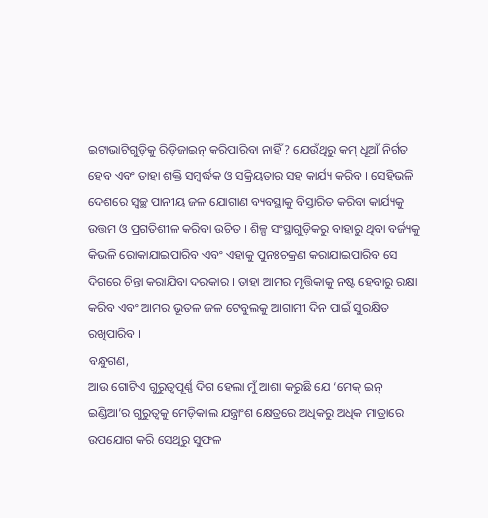ଇଟାଭାଟିଗୁଡ଼ିକୁ ରିଡ଼ିଜାଇନ୍ କରିପାରିବା ନାହିଁ ? ଯେଉଁଥିରୁ କମ୍ ଧୂଆଁ ନିର୍ଗତ ହେବ ଏବଂ ତାହା ଶକ୍ତି ସମ୍ବର୍ଦ୍ଧକ ଓ ସକ୍ରିୟତାର ସହ କାର୍ଯ୍ୟ କରିବ । ସେହିଭଳି ଦେଶରେ ସ୍ୱଚ୍ଛ ପାନୀୟ ଜଳ ଯୋଗାଣ ବ୍ୟବସ୍ଥାକୁ ବିସ୍ତାରିତ କରିବା କାର୍ଯ୍ୟକୁ ଉତ୍ତମ ଓ ପ୍ରଗତିଶୀଳ କରିବା ଉଚିତ । ଶିଳ୍ପ ସଂସ୍ଥାଗୁଡ଼ିକରୁ ବାହାରୁ ଥିବା ବର୍ଜ୍ୟକୁ କିଭଳି ରୋକାଯାଇପାରିବ ଏବଂ ଏହାକୁ ପୁନଃଚକ୍ରଣ କରାଯାଇପାରିବ ସେ ଦିଗରେ ଚିନ୍ତା କରାଯିବା ଦରକାର । ତାହା ଆମର ମୃତ୍ତିକାକୁ ନଷ୍ଟ ହେବାରୁ ରକ୍ଷା କରିବ ଏବଂ ଆମର ଭୂତଳ ଜଳ ଟେବୁଲକୁ ଆଗାମୀ ଦିନ ପାଇଁ ସୁରକ୍ଷିତ ରଖିପାରିବ ।
ବନ୍ଧୁଗଣ,
ଆଉ ଗୋଟିଏ ଗୁରୁତ୍ୱପୂର୍ଣ୍ଣ ଦିଗ ହେଲା ମୁଁ ଆଶା କରୁଛି ଯେ ‘ମେକ୍ ଇନ୍ ଇଣ୍ଡିଆ’ର ଗୁରୁତ୍ୱକୁ ମେଡ଼ିକାଲ ଯନ୍ତ୍ରାଂଶ କ୍ଷେତ୍ରରେ ଅଧିକରୁ ଅଧିକ ମାତ୍ରାରେ ଉପଯୋଗ କରି ସେଥିରୁ ସୁଫଳ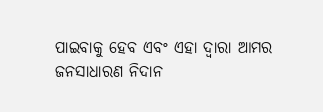ପାଇବାକୁ ହେବ ଏବଂ ଏହା ଦ୍ୱାରା ଆମର ଜନସାଧାରଣ ନିଦାନ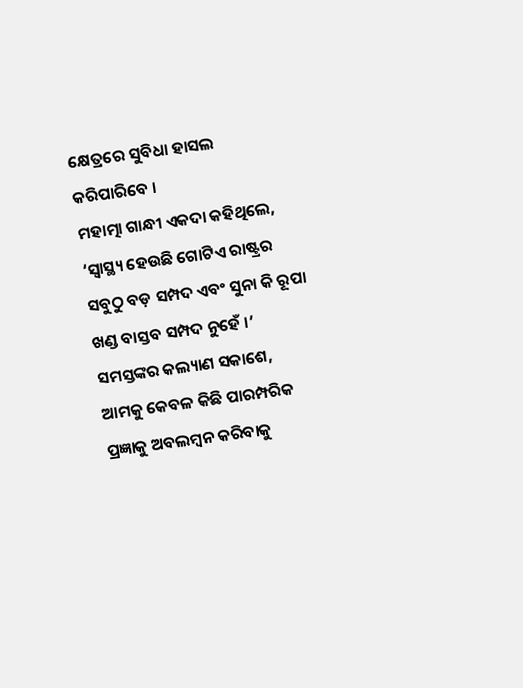କ୍ଷେତ୍ରରେ ସୁବିଧା ହାସଲ କରିପାରିବେ ।
ମହାତ୍ମା ଗାନ୍ଧୀ ଏକଦା କହିଥିଲେ, ‘ସ୍ୱାସ୍ଥ୍ୟ ହେଉଛି ଗୋଟିଏ ରାଷ୍ଟ୍ରର ସବୁଠୁ ବଡ଼ ସମ୍ପଦ ଏବଂ ସୁନା କି ରୂପା ଖଣ୍ଡ ବାସ୍ତବ ସମ୍ପଦ ନୁହେଁ ।’ ସମସ୍ତଙ୍କର କଲ୍ୟାଣ ସକାଶେ, ଆମକୁ କେବଳ କିଛି ପାରମ୍ପରିକ ପ୍ରଜ୍ଞାକୁ ଅବଲମ୍ବନ କରିବାକୁ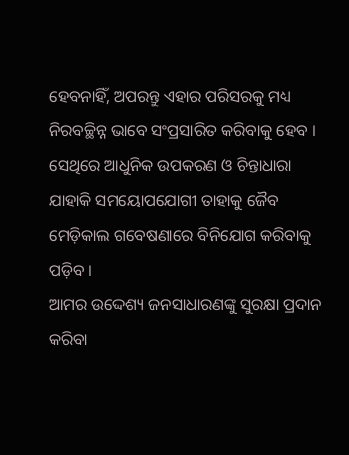ହେବନାହିଁ, ଅପରନ୍ତୁ ଏହାର ପରିସରକୁ ମଧ୍ୟ ନିରବଚ୍ଛିନ୍ନ ଭାବେ ସଂପ୍ରସାରିତ କରିବାକୁ ହେବ । ସେଥିରେ ଆଧୁନିକ ଉପକରଣ ଓ ଚିନ୍ତାଧାରା ଯାହାକି ସମୟୋପଯୋଗୀ ତାହାକୁ ଜୈବ ମେଡ଼ିକାଲ ଗବେଷଣାରେ ବିନିଯୋଗ କରିବାକୁ ପଡ଼ିବ ।
ଆମର ଉଦ୍ଦେଶ୍ୟ ଜନସାଧାରଣଙ୍କୁ ସୁରକ୍ଷା ପ୍ରଦାନ କରିବା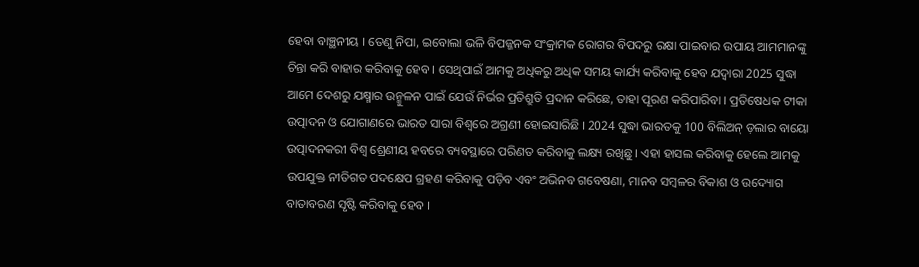ହେବା ବାଞ୍ଛନୀୟ । ତେଣୁ ନିପା, ଇବୋଲା ଭଳି ବିପଜ୍ଜନକ ସଂକ୍ରାମକ ରୋଗର ବିପଦରୁ ରକ୍ଷା ପାଇବାର ଉପାୟ ଆମମାନଙ୍କୁ ଚିନ୍ତା କରି ବାହାର କରିବାକୁ ହେବ । ସେଥିପାଇଁ ଆମକୁ ଅଧିକରୁ ଅଧିକ ସମୟ କାର୍ଯ୍ୟ କରିବାକୁ ହେବ ଯଦ୍ୱାରା 2025 ସୁଦ୍ଧା ଆମେ ଦେଶରୁ ଯକ୍ଷ୍ମାର ଉନ୍ମୁଳନ ପାଇଁ ଯେଉଁ ନିର୍ଭର ପ୍ରତିଶ୍ରୁତି ପ୍ରଦାନ କରିଛେ, ତାହା ପୂରଣ କରିପାରିବା । ପ୍ରତିଷେଧକ ଟୀକା ଉତ୍ପାଦନ ଓ ଯୋଗାଣରେ ଭାରତ ସାରା ବିଶ୍ୱରେ ଅଗ୍ରଣୀ ହୋଇସାରିଛି । 2024 ସୁଦ୍ଧା ଭାରତକୁ 100 ବିଲିଅନ୍ ଡ଼ଲାର ବାୟୋ ଉତ୍ପାଦନକରୀ ବିଶ୍ୱ ଶ୍ରେଣୀୟ ହବରେ ବ୍ୟବସ୍ଥାରେ ପରିଣତ କରିବାକୁ ଲକ୍ଷ୍ୟ ରଖିଛୁ । ଏହା ହାସଲ କରିବାକୁ ହେଲେ ଆମକୁ ଉପଯୁକ୍ତ ନୀତିଗତ ପଦକ୍ଷେପ ଗ୍ରହଣ କରିବାକୁ ପଡ଼ିବ ଏବଂ ଅଭିନବ ଗବେଷଣା, ମାନବ ସମ୍ବଳର ବିକାଶ ଓ ଉଦ୍ୟୋଗ ବାତାବରଣ ସୃଷ୍ଟି କରିବାକୁ ହେବ ।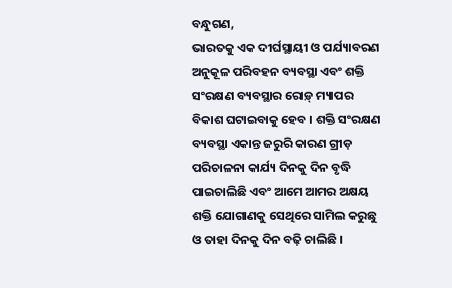ବନ୍ଧୁଗଣ,
ଭାରତକୁ ଏକ ଦୀର୍ଘସ୍ଥାୟୀ ଓ ପର୍ଯ୍ୟାବରଣ ଅନୁକୂଳ ପରିବହନ ବ୍ୟବସ୍ଥା ଏବଂ ଶକ୍ତି ସଂରକ୍ଷଣ ବ୍ୟବସ୍ଥାର ରୋଡ଼୍ ମ୍ୟାପର ବିକାଶ ଘଟାଇବାକୁ ହେବ । ଶକ୍ତି ସଂରକ୍ଷଣ ବ୍ୟବସ୍ଥା ଏକାନ୍ତ ଜରୁରି କାରଣ ଗ୍ରୀଡ଼ ପରିଚାଳନା କାର୍ଯ୍ୟ ଦିନକୁ ଦିନ ବୃଦ୍ଧି ପାଇଚାଲିଛି ଏବଂ ଆମେ ଆମର ଅକ୍ଷୟ ଶକ୍ତି ଯୋଗାଣକୁ ସେଥିରେ ସାମିଲ କରୁଛୁ ଓ ତାହା ଦିନକୁ ଦିନ ବଢ଼ି ଚାଲିଛି ।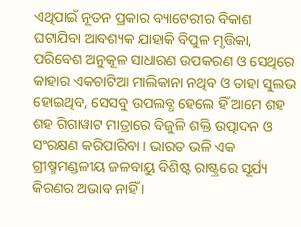ଏଥିପାଇଁ ନୂତନ ପ୍ରକାର ବ୍ୟାଟେରୀର ବିକାଶ ଘଟାଯିବା ଆବଶ୍ୟକ ଯାହାକି ବିପୁଳ ମୃତ୍ତିକା, ପରିବେଶ ଅନୁକୂଳ ସାଧାରଣ ଉପକରଣ ଓ ସେଥିରେ କାହାର ଏକଚାଟିଆ ମାଲିକାନା ନଥିବ ଓ ତାହା ସୁଲଭ ହୋଇଥିବ, ସେସବୁ ଉପଲବ୍ଧ ହେଲେ ହିଁ ଆମେ ଶହ ଶହ ଗିଗାୱାଟ ମାତ୍ରାରେ ବିଜୁଳି ଶକ୍ତି ଉତ୍ପାଦନ ଓ ସଂରକ୍ଷଣ କରିପାରିବା । ଭାରତ ଭଳି ଏକ ଗ୍ରୀଷ୍ମମଣ୍ଡଳୀୟ ଜଳବାୟୁ ବିଶିଷ୍ଟ ରାଷ୍ଟ୍ରରେ ସୂର୍ଯ୍ୟ କିରଣର ଅଭାବ ନାହିଁ ।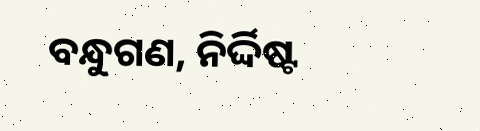ବନ୍ଧୁଗଣ, ନିର୍ଦ୍ଦିଷ୍ଟ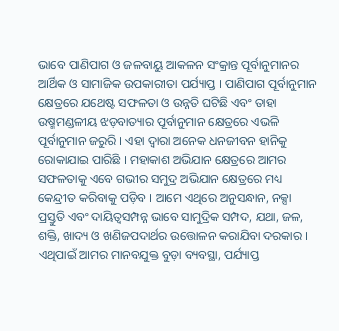ଭାବେ ପାଣିପାଗ ଓ ଜଳବାୟୁ ଆକଳନ ସଂକ୍ରାନ୍ତ ପୂର୍ବାନୁମାନର ଆର୍ଥିକ ଓ ସାମାଜିକ ଉପକାରୀତା ପର୍ଯ୍ୟାପ୍ତ । ପାଣିପାଗ ପୂର୍ବାନୁମାନ କ୍ଷେତ୍ରରେ ଯଥେଷ୍ଟ ସଫଳତା ଓ ଉନ୍ନତି ଘଟିଛି ଏବଂ ତାହା ଉଷ୍ମମଣ୍ଡଳୀୟ ଝଡ଼ବାତ୍ୟାର ପୂର୍ବାନୁମାନ କ୍ଷେତ୍ରରେ ଏଭଳି ପୂର୍ବାନୁମାନ ଜରୁରି । ଏହା ଦ୍ୱାରା ଅନେକ ଧନଜୀବନ ହାନିକୁ ରୋକାଯାଇ ପାରିଛି । ମହାକାଶ ଅଭିଯାନ କ୍ଷେତ୍ରରେ ଆମର ସଫଳତାକୁ ଏବେ ଗଭୀର ସମୁଦ୍ର ଅଭିଯାନ କ୍ଷେତ୍ରରେ ମଧ୍ୟ କେନ୍ଦ୍ରୀତ କରିବାକୁ ପଡ଼ିବ । ଆମେ ଏଥିରେ ଅନୁସନ୍ଧାନ, ନକ୍ସା ପ୍ରସ୍ତୁତି ଏବଂ ଦାୟିତ୍ୱସମ୍ପନ୍ନ ଭାବେ ସାମୁଦ୍ରିକ ସମ୍ପଦ, ଯଥା, ଜଳ, ଶକ୍ତି, ଖାଦ୍ୟ ଓ ଖଣିଜପଦାର୍ଥର ଉତ୍ତୋଳନ କରାଯିବା ଦରକାର । ଏଥିପାଇଁ ଆମର ମାନବଯୁକ୍ତ ବୁଡ଼ା ବ୍ୟବସ୍ଥା, ପର୍ଯ୍ୟାପ୍ତ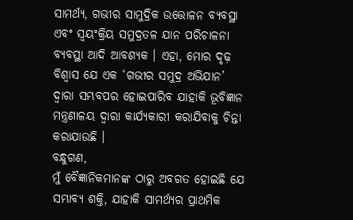ସାମର୍ଥ୍ୟ, ଗଭୀର ସାମୁଦ୍ରିକ ଉତ୍ତୋଳନ ବ୍ୟବସ୍ଥା ଏବଂ ସ୍ୱୟଂକ୍ରିୟ ସମୁଦ୍ରତଳ ଯାନ ପରିଚାଳନା ବ୍ୟବସ୍ଥା ଆଦି ଆବଶ୍ୟକ । ଏହା, ମୋର ଦୃଢ଼ ବିଶ୍ୱାସ ଯେ ଏକ ‘ଗଭୀର ସମୁଦ୍ର ଅଭିଯାନ’ ଦ୍ୱାରା ସମ୍ଭବପର ହୋଇପାରିବ ଯାହାକି ଭୂବିଜ୍ଞାନ ମନ୍ତ୍ରଣାଳୟ ଦ୍ୱାରା କାର୍ଯ୍ୟକାରୀ କରାଯିବାକୁ ଚିନ୍ତା କରାଯାଉଛି ।
ବନ୍ଧୁଗଣ,
ମୁଁ ବୈଜ୍ଞାନିକମାନଙ୍କ ଠାରୁ ଅବଗତ ହୋଇଛି ଯେ ସମ୍ଭାବ୍ୟ ଶକ୍ତି, ଯାହାକି ସାମର୍ଥ୍ୟର ପ୍ରାଥମିକ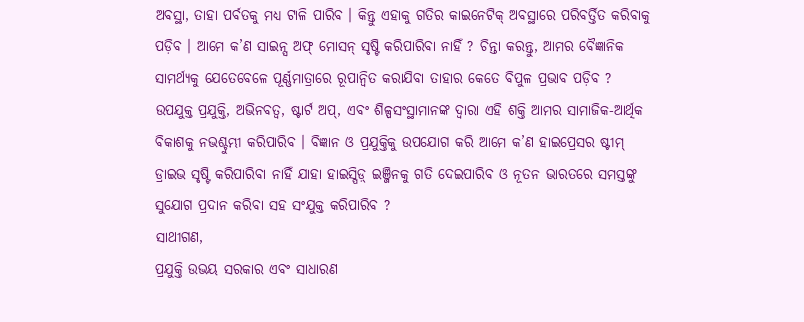ଅବସ୍ଥା, ତାହା ପର୍ବତକୁ ମଧ୍ୟ ଟାଳି ପାରିବ । କିନ୍ତୁ ଏହାକୁ ଗତିର କାଇନେଟିକ୍ ଅବସ୍ଥାରେ ପରିବର୍ତ୍ତିତ କରିବାକୁ ପଡ଼ିବ । ଆମେ କ’ଣ ସାଇନ୍ସ ଅଫ୍ ମୋସନ୍ ସୃଷ୍ଟି କରିପାରିବା ନାହିଁ ? ଚିନ୍ତା କରନ୍ତୁ, ଆମର ବୈଜ୍ଞାନିକ ସାମର୍ଥ୍ୟକୁ ଯେତେବେଳେ ପୂର୍ଣ୍ଣମାତ୍ରାରେ ରୂପାନ୍ୱିତ କରାଯିବା ତାହାର କେତେ ବିପୁଳ ପ୍ରଭାବ ପଡ଼ିବ ? ଉପଯୁକ୍ତ ପ୍ରଯୁକ୍ତି, ଅଭିନବତ୍ୱ, ଷ୍ଟାର୍ଟ ଅପ୍, ଏବଂ ଶିଳ୍ପସଂସ୍ଥାମାନଙ୍କ ଦ୍ୱାରା ଏହି ଶକ୍ତି ଆମର ସାମାଜିକ-ଆର୍ଥିକ ବିକାଶକୁ ନଭଶ୍ଚୁମ୍ଭୀ କରିପାରିବ । ବିଜ୍ଞାନ ଓ ପ୍ରଯୁକ୍ତିକୁ ଉପଯୋଗ କରି ଆମେ କ’ଣ ହାଇପ୍ରେସର ଷ୍ଟୀମ୍ ଡ୍ରାଇଭ ସୃଷ୍ଟି କରିପାରିବା ନାହିଁ ଯାହା ହାଇସ୍ପିଡ଼୍ ଇଞ୍ଜିନକୁ ଗତି ଦେଇପାରିବ ଓ ନୂତନ ଭାରତରେ ସମସ୍ତଙ୍କୁ ସୁଯୋଗ ପ୍ରଦାନ କରିବା ସହ ସଂଯୁକ୍ତ କରିପାରିବ ?
ସାଥୀଗଣ,
ପ୍ରଯୁକ୍ତି ଉଭୟ ସରକାର ଏବଂ ସାଧାରଣ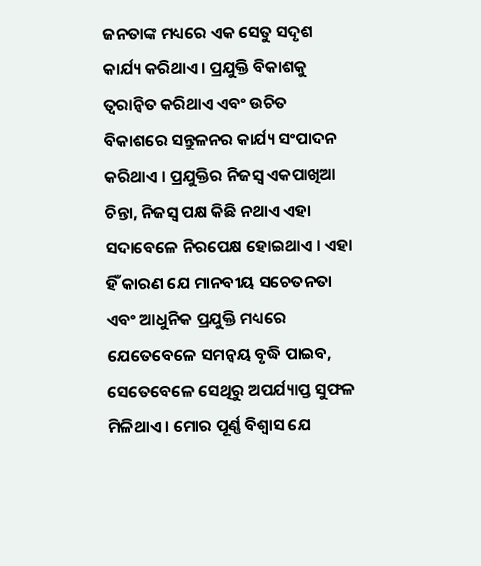ଜନତାଙ୍କ ମଧ୍ୟରେ ଏକ ସେତୁ ସଦୃଶ କାର୍ଯ୍ୟ କରିଥାଏ। ପ୍ରଯୁକ୍ତି ବିକାଶକୁ ତ୍ୱରାନ୍ୱିତ କରିଥାଏ ଏବଂ ଉଚିତ ବିକାଶରେ ସନ୍ତୁଳନର କାର୍ଯ୍ୟ ସଂପାଦନ କରିଥାଏ । ପ୍ରଯୁକ୍ତିର ନିଜସ୍ୱ ଏକପାଖିଆ ଚିନ୍ତା, ନିଜସ୍ୱ ପକ୍ଷ କିଛି ନଥାଏ ଏହା ସଦାବେଳେ ନିରପେକ୍ଷ ହୋଇଥାଏ । ଏହା ହିଁ କାରଣ ଯେ ମାନବୀୟ ସଚେତନତା ଏବଂ ଆଧୁନିକ ପ୍ରଯୁକ୍ତି ମଧ୍ୟରେ ଯେତେବେଳେ ସମନ୍ୱୟ ବୃଦ୍ଧି ପାଇବ, ସେତେବେଳେ ସେଥିରୁ ଅପର୍ଯ୍ୟାପ୍ତ ସୁଫଳ ମିଳିଥାଏ । ମୋର ପୂର୍ଣ୍ଣ ବିଶ୍ୱାସ ଯେ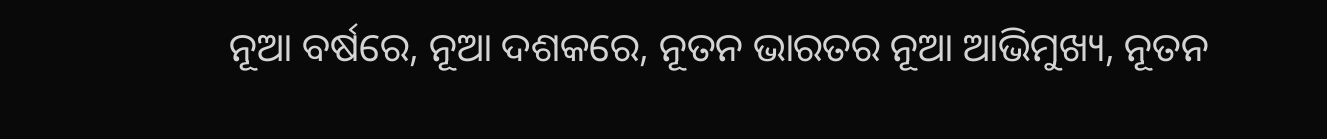ନୂଆ ବର୍ଷରେ, ନୂଆ ଦଶକରେ, ନୂତନ ଭାରତର ନୂଆ ଆଭିମୁଖ୍ୟ, ନୂତନ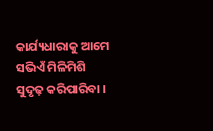କାର୍ଯ୍ୟଧାରାକୁ ଆମେ ସଭିଏଁ ମିଳିମିଶି ସୁଦୃଢ଼ କରିପାରିବା ।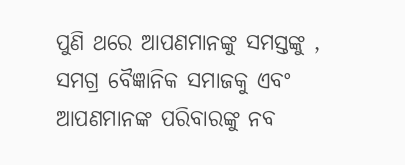ପୁଣି ଥରେ ଆପଣମାନଙ୍କୁ ସମସ୍ତଙ୍କୁ , ସମଗ୍ର ବୈଜ୍ଞାନିକ ସମାଜକୁ ଏବଂ ଆପଣମାନଙ୍କ ପରିବାରଙ୍କୁ ନବ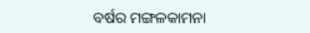ବର୍ଷର ମଙ୍ଗଳକାମନା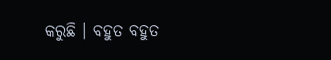କରୁଛି । ବହୁତ ବହୁତ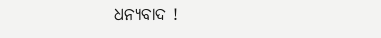ଧନ୍ୟବାଦ !